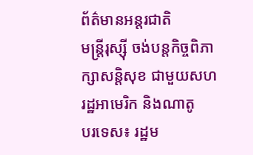ព័ត៌មានអន្តរជាតិ
មន្ត្រីរុស្ស៊ី ចង់បន្តកិច្ចពិភាក្សាសន្តិសុខ ជាមួយសហរដ្ឋអាមេរិក និងណាតូ
បរទេស៖ រដ្ឋម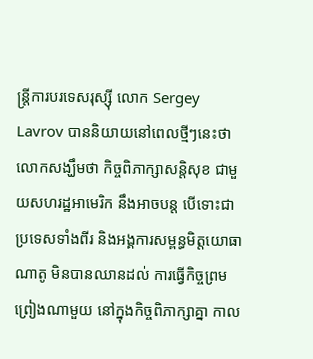ន្ត្រីការបរទេសរុស្ស៊ី លោក Sergey Lavrov បាននិយាយនៅពេលថ្មីៗនេះថា លោកសង្ឃឹមថា កិច្ចពិភាក្សាសន្តិសុខ ជាមួយសហរដ្ឋអាមេរិក នឹងអាចបន្ត បើទោះជាប្រទេសទាំងពីរ និងអង្គការសម្ពន្ធមិត្តយោធាណាតូ មិនបានឈានដល់ ការធ្វើកិច្ចព្រមព្រៀងណាមួយ នៅក្នុងកិច្ចពិភាក្សាគ្នា កាល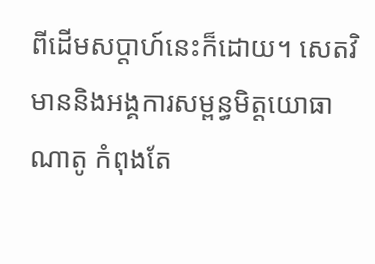ពីដើមសប្ដាហ៍នេះក៏ដោយ។ សេតវិមាននិងអង្គការសម្ពន្ធមិត្តយោធា ណាតូ កំពុងតែ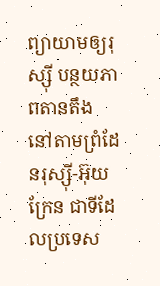ព្យាយាមឲ្យរុស្ស៊ី បន្ថយភាពតានតឹង នៅតាមព្រំដែនរុស្ស៊ី-អ៊ុយក្រែន ជាទីដែលប្រទេស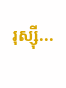រុស្ស៊ី...